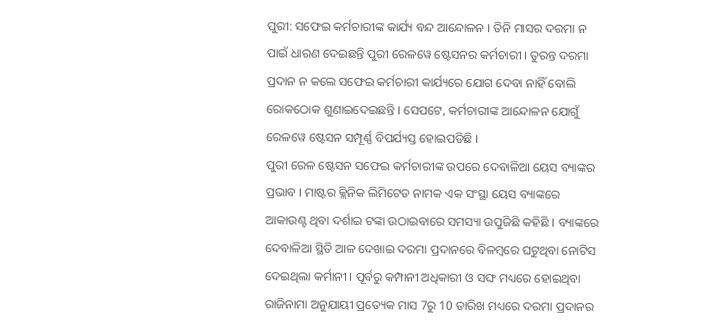ପୁରୀ: ସଫେଇ କର୍ମଚାରୀଙ୍କ କାର୍ଯ୍ୟ ବନ୍ଦ ଆନ୍ଦୋଳନ । ତିନି ମାସର ଦରମା ନ ପାଇଁ ଧାରଣ ଦେଇଛନ୍ତି ପୁରୀ ରେଳୱେ ଷ୍ଟେସନର କର୍ମଚାରୀ । ତୁରନ୍ତ ଦରମା ପ୍ରଦାନ ନ କଲେ ସଫେଇ କର୍ମଚାରୀ କାର୍ଯ୍ୟରେ ଯୋଗ ଦେବା ନାହିଁ ବୋଲି ରୋକଠୋକ ଶୁଣାଇଦେଇଛନ୍ତି । ସେପଟେ, କର୍ମଚାରୀଙ୍କ ଆନ୍ଦୋଳନ ଯୋଗୁଁ ରେଳୱେ ଷ୍ଟେସନ ସମ୍ପୂର୍ଣ୍ଣ ବିପର୍ଯ୍ୟସ୍ତ ହୋଇପଡିଛି ।
ପୁରୀ ରେଳ ଷ୍ଟେସନ ସଫେଇ କର୍ମଚାରୀଙ୍କ ଉପରେ ଦେବାଳିଆ ୟେସ ବ୍ୟାଙ୍କର ପ୍ରଭାବ । ମାଷ୍ଟର କ୍ଲିନିକ ଲିମିଟେଡ ନାମକ ଏକ ସଂସ୍ଥା ୟେସ ବ୍ୟାଙ୍କରେ ଆକାଉଣ୍ଟ ଥିବା ଦର୍ଶାଇ ଟଙ୍କା ଉଠାଇବାରେ ସମସ୍ୟା ଉପୁଜିଛି କହିଛି । ବ୍ୟାଙ୍କରେ ଦେବାଳିଆ ସ୍ଥିତି ଆଳ ଦେଖାଇ ଦରମା ପ୍ରଦାନରେ ବିଳମ୍ବରେ ଘଟୁଥିବା ନୋଟିସ ଦେଇଥିଲା କର୍ମାନୀ । ପୂର୍ବରୁ କମ୍ପାନୀ ଅଧିକାରୀ ଓ ସଙ୍ଘ ମଧ୍ୟରେ ହୋଇଥିବା ରାଜିନାମା ଅନୁଯାୟୀ ପ୍ରତ୍ୟେକ ମାସ 7ରୁ 10 ତାରିଖ ମଧ୍ୟରେ ଦରମା ପ୍ରଦାନର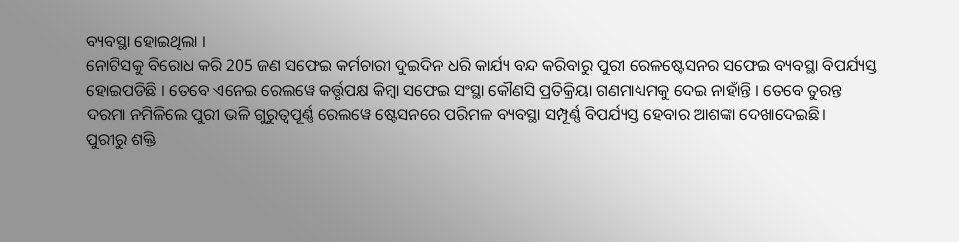ବ୍ୟବସ୍ଥା ହୋଇଥିଲା ।
ନୋଟିସକୁ ବିରୋଧ କରି 205 ଜଣ ସଫେଇ କର୍ମଚାରୀ ଦୁଇଦିନ ଧରି କାର୍ଯ୍ୟ ବନ୍ଦ କରିବାରୁ ପୁରୀ ରେଳଷ୍ଟେସନର ସଫେଇ ବ୍ୟବସ୍ଥା ବିପର୍ଯ୍ୟସ୍ତ ହୋଇପଡିଛି । ତେବେ ଏନେଇ ରେଲୱେ କର୍ତ୍ତୃପକ୍ଷ କିମ୍ବା ସଫେଇ ସଂସ୍ଥା କୌଣସି ପ୍ରତିକ୍ରିୟା ଗଣମାଧ୍ୟମକୁ ଦେଇ ନାହାଁନ୍ତି । ତେବେ ତୁରନ୍ତ ଦରମା ନମିଳିଲେ ପୁରୀ ଭଳି ଗୁରୁତ୍ବପୂର୍ଣ୍ଣ ରେଲୱେ ଷ୍ଟେସନରେ ପରିମଳ ବ୍ୟବସ୍ଥା ସମ୍ପୂର୍ଣ୍ଣ ବିପର୍ଯ୍ୟସ୍ତ ହେବାର ଆଶଙ୍କା ଦେଖାଦେଇଛି।
ପୁରୀରୁ ଶକ୍ତି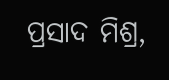ପ୍ରସାଦ ମିଶ୍ର,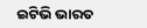ଇଟିଭି ଭାରତ